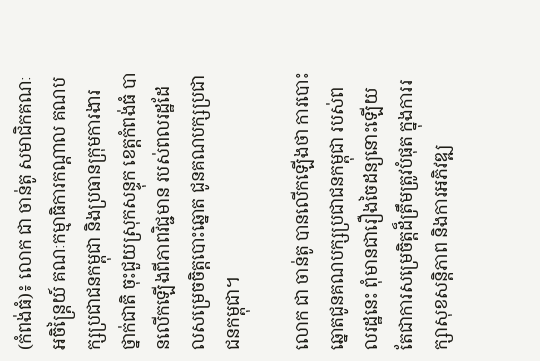(កំពង់ធំ)៖ លោក ជា ចាន់តូ សមាជិកគណៈអចិន្ត្រៃយ៍ គណៈកម្មាធិការកណ្ដាល គណបក្សប្រជាជនកម្ពុជា និងប្រធានក្រុមការងារថ្នាក់ជាតិ ចុះជួយស្រុកសន្ទុក ខេត្តកំពង់ធំ បានលើកឡើងពីភាពវិជ្ជមាន របស់ពលរដ្ឋដែលសម្រេចចិត្តបោះឆ្នោត ជូនគណបក្សប្រជាជនកម្ពុជា។

លោក ជា ចាន់តូ បានលើកឡើងថា ការបោះឆ្នោតជូនគណបក្សប្រជាជនកម្ពុជា របស់ពលរដ្ឋនេះ ពុំមានជារឿងចៃដន្យនោះឡើយ តែជាការសម្រេចិត្តដ៏ត្រឹមត្រូវបំផុត ក្នុងការរក្សាសុខសន្ដិភាព និងការអភិវឌ្ឍ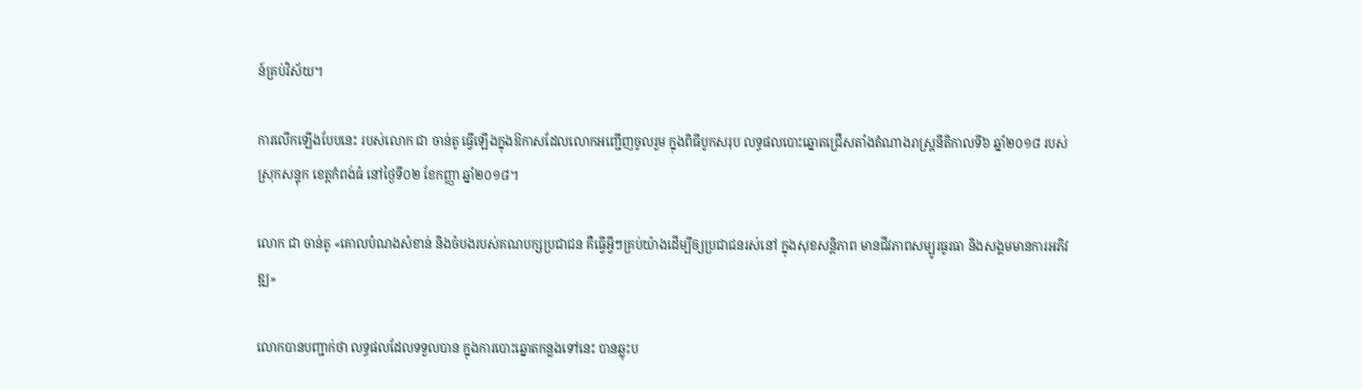ន៍គ្រប់វិស័យ។

ការលើកឡើងបែបនេះ របស់លោក ជា ចាន់តូ ធ្វើឡើងក្នុងឱកាសដែលលោកអញ្ជើញចូលរួម ក្នុងពិធីបូកសរុប លទ្ធផលបោះឆ្នោតជ្រើសតាំងតំណាងរាស្រ្ដនីតិកាលទី៦ ឆ្នាំ២០១៨ របស់ស្រុកសន្ទុក ខេត្តកំពង់ធំ នៅថ្ងៃទី០២ ខែកញ្ញា ឆ្នាំ២០១៨។

លោក ជា ចាន់តូ «គោលបំណងសំខាន់ និងចំបងរបស់គណបក្សប្រជាជន គឺធ្វើអ្វីៗគ្រប់យ៉ាងដើម្បីឲ្យប្រជាជនរស់នៅ ក្នុងសុខសន្តិភាព មានជីវភាពសម្បូរធូរធា និងសង្គមមានការអភិវឌ្ឍ»

លោកបានបញ្ជាក់ថា លទ្ធផលដែលទទួលបាន ក្នុងការបោះឆ្នោតកន្លងទៅនេះ បានឆ្លុះប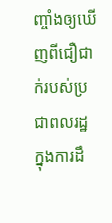ញ្ចាំងឲ្យឃើញពីជឿជាក់របស់ប្រជាពលរដ្ឋ ក្នុងការដឹ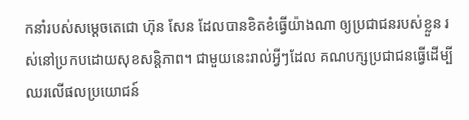កនាំរបស់សម្ដេចតេជោ ហ៊ុន សែន ដែលបានខិតខំធ្វើយ៉ាងណា ឲ្យប្រជាជនរបស់ខ្លួន រស់នៅប្រកបដោយសុខសន្ដិភាព។ ជាមួយនេះរាល់អ្វីៗដែល គណបក្សប្រជាជនធ្វើដើម្បីឈរលើផលប្រយោជន៍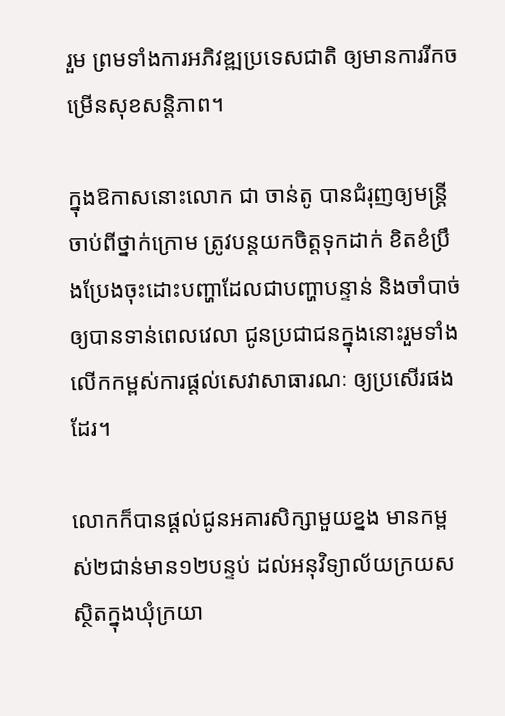រួម ព្រមទាំងការអភិវឌ្ឍប្រទេសជាតិ ឲ្យមានការរីកចម្រើនសុខសន្តិភាព។

ក្នុងឱកាសនោះលោក ជា ចាន់តូ បានជំរុញឲ្យមន្ត្រីចាប់ពីថ្នាក់ក្រោម ត្រូវបន្តយកចិត្តទុកដាក់ ខិតខំប្រឹងប្រែងចុះដោះបញ្ហាដែលជាបញ្ហាបន្ទាន់ និងចាំបាច់ឲ្យបានទាន់ពេលវេលា ជូនប្រជាជនក្នុងនោះរួមទាំង លើកកម្ពស់ការផ្ដល់សេវាសាធារណៈ ឲ្យប្រសើរផងដែរ។

លោកក៏បានផ្ដល់ជូនអគារសិក្សាមួយខ្នង មានកម្ពស់២ជាន់មាន១២បន្ទប់ ដល់អនុវិទ្យាល័យក្រយសស្ថិតក្នុងឃុំក្រយា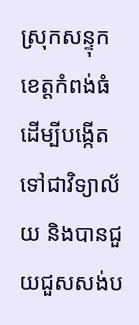ស្រុកសន្ទុក ខេត្តកំពង់ធំ ដើម្បីបង្កើតទៅជាវិទ្យាល័យ និងបានជួយជួសសង់ប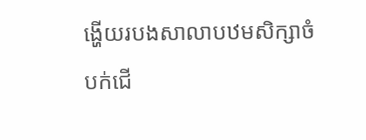ង្ហើយរបងសាលាបឋមសិក្សាចំបក់ជើ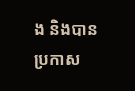ង និងបានប្រកាស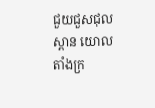ជួយជួសជុលស្ពាន យោលតាំងក្រ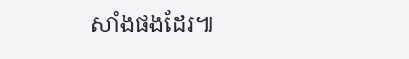សាំងផងដែរ៕